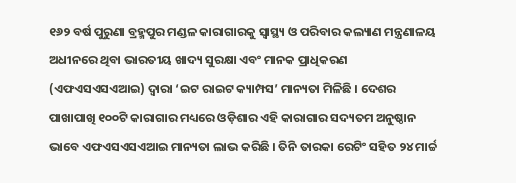୧୬୨ ବର୍ଷ ପୁରୁଣା ବ୍ରହ୍ମପୁର ମଣ୍ଡଳ କାରାଗାରକୁ ସ୍ୱାସ୍ଥ୍ୟ ଓ ପରିବାର କଲ୍ୟାଣ ମନ୍ତ୍ରଣାଳୟ ଅଧୀନରେ ଥିବା ଭାରତୀୟ ଖାଦ୍ୟ ସୁରକ୍ଷା ଏବଂ ମାନକ ପ୍ରାଧିକରଣ (ଏଫଏସଏସଏଆଇ) ଦ୍ୱାରା ‘ଇଟ ରାଇଟ କ୍ୟାମ୍ପସ’ ମାନ୍ୟତା ମିଳିଛି । ଦେଶର ପାଖାପାଖି ୧୦୦ଟି କାରାଗାର ମଧ୍ୟରେ ଓଡ଼ିଶାର ଏହି କାରାଗାର ସଦ୍ୟତମ ଅନୁଷ୍ଠାନ ଭାବେ ଏଫଏସଏସଏଆଇ ମାନ୍ୟତା ଲାଭ କରିଛି । ତିନି ତାରକା ରେଟିଂ ସହିତ ୨୪ ମାର୍ଚ୍ଚ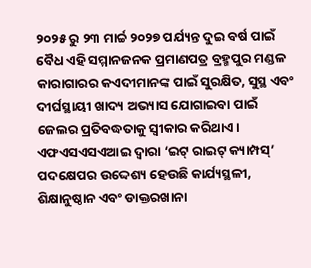୨୦୨୫ ରୁ ୨୩ ମାର୍ଚ୍ଚ ୨୦୨୭ ପର୍ଯ୍ୟନ୍ତ ଦୁଇ ବର୍ଷ ପାଇଁ ବୈଧ ଏହି ସମ୍ମାନଜନକ ପ୍ରମାଣପତ୍ର ବ୍ରହ୍ମପୁର ମଣ୍ଡଳ କାରାଗାରର କଏଦୀମାନଙ୍କ ପାଇଁ ସୁରକ୍ଷିତ, ସୁସ୍ଥ ଏବଂ ଦୀର୍ଘସ୍ଥାୟୀ ଖାଦ୍ୟ ଅଭ୍ୟାସ ଯୋଗାଇବା ପାଇଁ ଜେଲର ପ୍ରତିବଦ୍ଧତାକୁ ସ୍ୱୀକାର କରିଥାଏ।
ଏଫଏସଏସଏଆଇ ଦ୍ୱାରା ‘ଇଟ୍ ରାଇଟ୍ କ୍ୟାମ୍ପସ୍’ ପଦକ୍ଷେପର ଉଦ୍ଦେଶ୍ୟ ହେଉଛି କାର୍ଯ୍ୟସ୍ଥଳୀ, ଶିକ୍ଷାନୁଷ୍ଠାନ ଏବଂ ଡାକ୍ତରଖାନା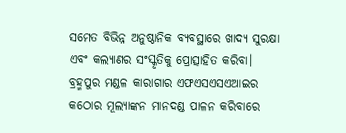ସମେତ ବିଭିନ୍ନ ଅନୁଷ୍ଠାନିକ ବ୍ୟବସ୍ଥାରେ ଖାଦ୍ୟ ସୁରକ୍ଷା ଏବଂ କଲ୍ୟାଣର ସଂସ୍କୃତିକୁ ପ୍ରୋତ୍ସାହିତ କରିବା। ବ୍ରହ୍ମପୁର ମଣ୍ଡଳ କାରାଗାର ଏଫଏସଏସଏଆଇର କଠୋର ମୂଲ୍ୟାଙ୍କନ ମାନଦଣ୍ଡ ପାଳନ କରିବାରେ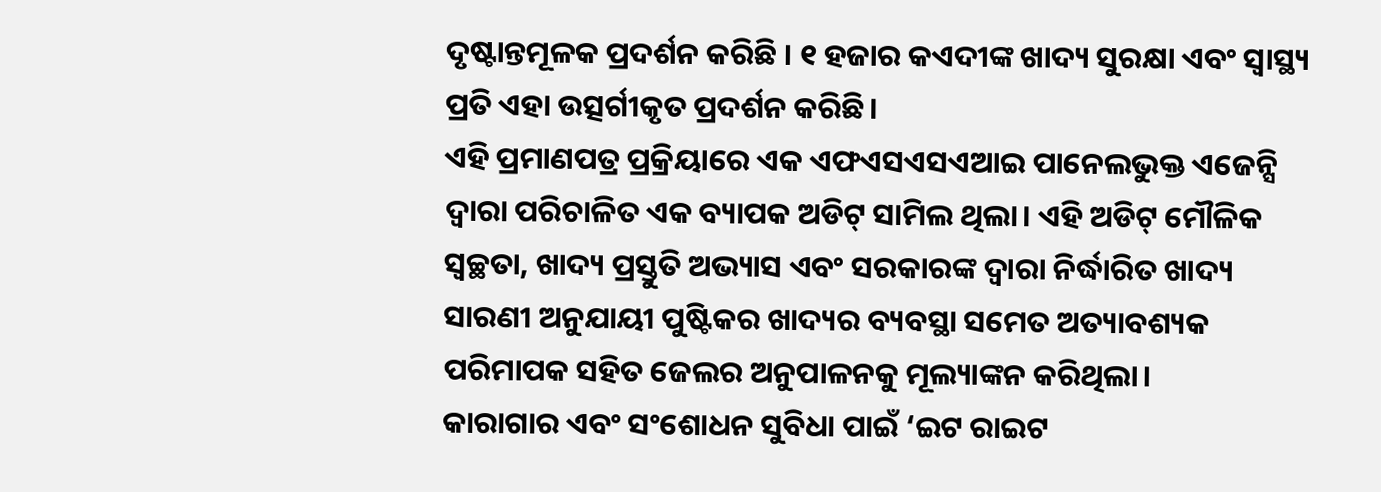ଦୃଷ୍ଟାନ୍ତମୂଳକ ପ୍ରଦର୍ଶନ କରିଛି । ୧ ହଜାର କଏଦୀଙ୍କ ଖାଦ୍ୟ ସୁରକ୍ଷା ଏବଂ ସ୍ୱାସ୍ଥ୍ୟ ପ୍ରତି ଏହା ଉତ୍ସର୍ଗୀକୃତ ପ୍ରଦର୍ଶନ କରିଛି।
ଏହି ପ୍ରମାଣପତ୍ର ପ୍ରକ୍ରିୟାରେ ଏକ ଏଫଏସଏସଏଆଇ ପାନେଲଭୁକ୍ତ ଏଜେନ୍ସି ଦ୍ୱାରା ପରିଚାଳିତ ଏକ ବ୍ୟାପକ ଅଡିଟ୍ ସାମିଲ ଥିଲା। ଏହି ଅଡିଟ୍ ମୌଳିକ ସ୍ୱଚ୍ଛତା, ଖାଦ୍ୟ ପ୍ରସ୍ତୁତି ଅଭ୍ୟାସ ଏବଂ ସରକାରଙ୍କ ଦ୍ୱାରା ନିର୍ଦ୍ଧାରିତ ଖାଦ୍ୟ ସାରଣୀ ଅନୁଯାୟୀ ପୁଷ୍ଟିକର ଖାଦ୍ୟର ବ୍ୟବସ୍ଥା ସମେତ ଅତ୍ୟାବଶ୍ୟକ ପରିମାପକ ସହିତ ଜେଲର ଅନୁପାଳନକୁ ମୂଲ୍ୟାଙ୍କନ କରିଥିଲା।
କାରାଗାର ଏବଂ ସଂଶୋଧନ ସୁବିଧା ପାଇଁ ‘ଇଟ ରାଇଟ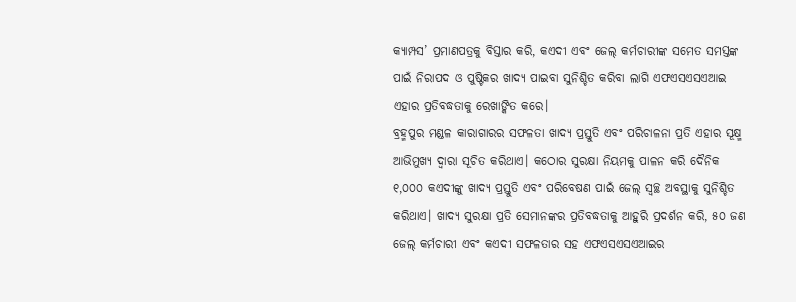କ୍ୟାମ୍ପସ’ ପ୍ରମାଣପତ୍ରକୁ ବିସ୍ତାର କରି, କଏଦୀ ଏବଂ ଜେଲ୍ କର୍ମଚାରୀଙ୍କ ସମେତ ସମସ୍ତଙ୍କ ପାଇଁ ନିରାପଦ ଓ ପୁଷ୍ଟିକର ଖାଦ୍ୟ ପାଇବା ସୁନିଶ୍ଚିତ କରିବା ଲାଗି ଏଫଏସଏସଏଆଇ ଏହାର ପ୍ରତିବଦ୍ଧତାକୁ ରେଖାଙ୍କିତ କରେ।
ବ୍ରହ୍ମପୁର ମଣ୍ଡଳ କାରାଗାରର ସଫଳତା ଖାଦ୍ୟ ପ୍ରସ୍ତୁତି ଏବଂ ପରିଚାଳନା ପ୍ରତି ଏହାର ସୂକ୍ଷ୍ମ ଆଭିମୁଖ୍ୟ ଦ୍ୱାରା ସୂଚିତ କରିଥାଏ। କଠୋର ସୁରକ୍ଷା ନିୟମକୁ ପାଳନ କରି ଦୈନିକ ୧,୦୦୦ କଏଦୀଙ୍କୁ ଖାଦ୍ୟ ପ୍ରସ୍ତୁତି ଏବଂ ପରିବେଷଣ ପାଇଁ ଜେଲ୍ ସ୍ୱଚ୍ଛ ଅବସ୍ଥାକୁ ସୁନିଶ୍ଚିତ କରିଥାଏ। ଖାଦ୍ୟ ସୁରକ୍ଷା ପ୍ରତି ସେମାନଙ୍କର ପ୍ରତିବଦ୍ଧତାକୁ ଆହୁରି ପ୍ରଦର୍ଶନ କରି, ୫୦ ଜଣ ଜେଲ୍ କର୍ମଚାରୀ ଏବଂ କଏଦୀ ସଫଳତାର ସହ ଏଫଏସଏସଏଆଇର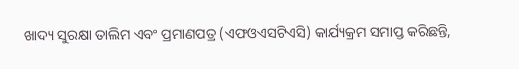ଖାଦ୍ୟ ସୁରକ୍ଷା ତାଲିମ ଏବଂ ପ୍ରମାଣପତ୍ର (ଏଫଓଏସଟିଏସି) କାର୍ଯ୍ୟକ୍ରମ ସମାପ୍ତ କରିଛନ୍ତି,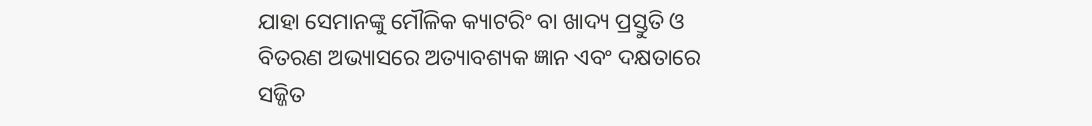ଯାହା ସେମାନଙ୍କୁ ମୌଳିକ କ୍ୟାଟରିଂ ବା ଖାଦ୍ୟ ପ୍ରସ୍ତୁତି ଓ ବିତରଣ ଅଭ୍ୟାସରେ ଅତ୍ୟାବଶ୍ୟକ ଜ୍ଞାନ ଏବଂ ଦକ୍ଷତାରେ ସଜ୍ଜିତ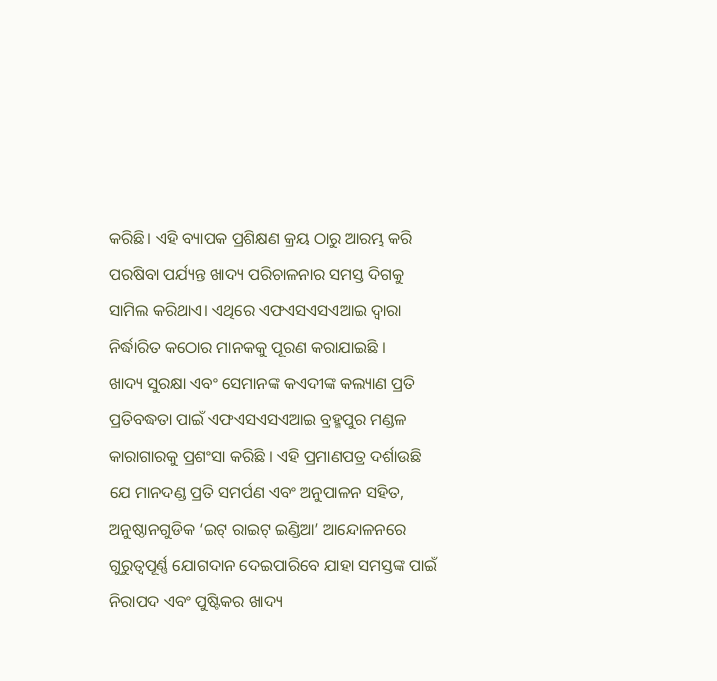କରିଛି। ଏହି ବ୍ୟାପକ ପ୍ରଶିକ୍ଷଣ କ୍ରୟ ଠାରୁ ଆରମ୍ଭ କରି ପରଷିବା ପର୍ଯ୍ୟନ୍ତ ଖାଦ୍ୟ ପରିଚାଳନାର ସମସ୍ତ ଦିଗକୁ ସାମିଲ କରିଥାଏ। ଏଥିରେ ଏଫଏସଏସଏଆଇ ଦ୍ୱାରା ନିର୍ଦ୍ଧାରିତ କଠୋର ମାନକକୁ ପୂରଣ କରାଯାଇଛି ।
ଖାଦ୍ୟ ସୁରକ୍ଷା ଏବଂ ସେମାନଙ୍କ କଏଦୀଙ୍କ କଲ୍ୟାଣ ପ୍ରତି ପ୍ରତିବଦ୍ଧତା ପାଇଁ ଏଫଏସଏସଏଆଇ ବ୍ରହ୍ମପୁର ମଣ୍ଡଳ କାରାଗାରକୁ ପ୍ରଶଂସା କରିଛି । ଏହି ପ୍ରମାଣପତ୍ର ଦର୍ଶାଉଛି ଯେ ମାନଦଣ୍ଡ ପ୍ରତି ସମର୍ପଣ ଏବଂ ଅନୁପାଳନ ସହିତ, ଅନୁଷ୍ଠାନଗୁଡିକ ‘ଇଟ୍ ରାଇଟ୍ ଇଣ୍ଡିଆ’ ଆନ୍ଦୋଳନରେ ଗୁରୁତ୍ୱପୂର୍ଣ୍ଣ ଯୋଗଦାନ ଦେଇପାରିବେ ଯାହା ସମସ୍ତଙ୍କ ପାଇଁ ନିରାପଦ ଏବଂ ପୁଷ୍ଟିକର ଖାଦ୍ୟ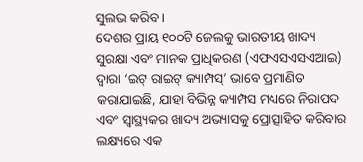ସୁଲଭ କରିବ ।
ଦେଶର ପ୍ରାୟ ୧୦୦ଟି ଜେଲକୁ ଭାରତୀୟ ଖାଦ୍ୟ ସୁରକ୍ଷା ଏବଂ ମାନକ ପ୍ରାଧିକରଣ (ଏଫଏସଏସଏଆଇ) ଦ୍ୱାରା ‘ଇଟ୍ ରାଇଟ୍ କ୍ୟାମ୍ପସ୍’ ଭାବେ ପ୍ରମାଣିତ କରାଯାଇଛି, ଯାହା ବିଭିନ୍ନ କ୍ୟାମ୍ପସ ମଧ୍ୟରେ ନିରାପଦ ଏବଂ ସ୍ୱାସ୍ଥ୍ୟକର ଖାଦ୍ୟ ଅଭ୍ୟାସକୁ ପ୍ରୋତ୍ସାହିତ କରିବାର ଲକ୍ଷ୍ୟରେ ଏକ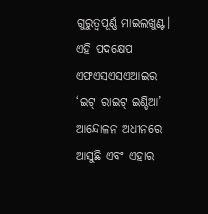ଗୁରୁତ୍ୱପୂର୍ଣ୍ଣ ମାଇଲଖୁଣ୍ଟ। ଏହି ପଦକ୍ଷେପ ଏଫଏସଏସଏଆଇର ‘ଇଟ୍ ରାଇଟ୍ ଇଣ୍ଡିଆ’ ଆନ୍ଦୋଳନ ଅଧୀନରେ ଆସୁଛି ଏବଂ ଏହାର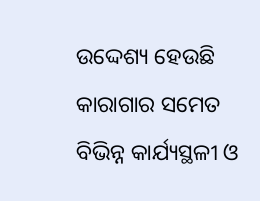ଉଦ୍ଦେଶ୍ୟ ହେଉଛି କାରାଗାର ସମେତ ବିଭିନ୍ନ କାର୍ଯ୍ୟସ୍ଥଳୀ ଓ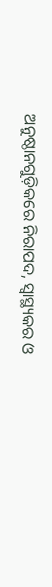ଅନୁଷ୍ଠାନଗୁଡ଼ିକରେ ନିରାପଦ, ସ୍ୱାସ୍ଥ୍ୟକର ଓ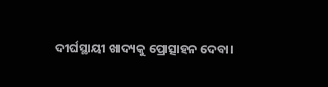ଦୀର୍ଘସ୍ଥାୟୀ ଖାଦ୍ୟକୁ ପ୍ରୋତ୍ସାହନ ଦେବା।